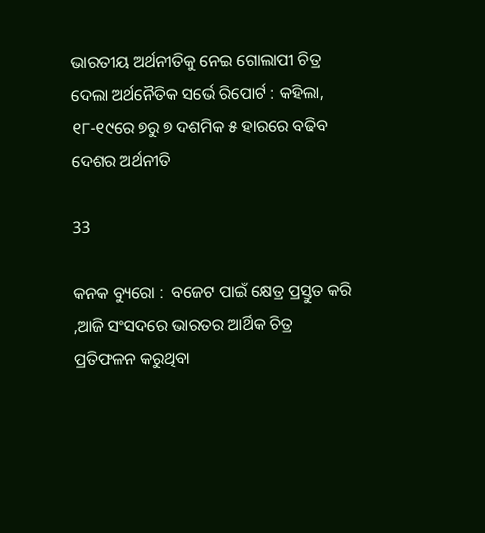ଭାରତୀୟ ଅର୍ଥନୀତିକୁ ନେଇ ଗୋଲାପୀ ଚିତ୍ର ଦେଲା ଅର୍ଥନୈତିକ ସର୍ଭେ ରିପୋର୍ଟ : କହିଲା, ୧୮-୧୯ରେ ୭ରୁ ୭ ଦଶମିକ ୫ ହାରରେ ବଢିବ ଦେଶର ଅର୍ଥନୀତି

33

କନକ ବ୍ୟୁରୋ :  ବଜେଟ ପାଇଁ କ୍ଷେତ୍ର ପ୍ରସ୍ତୁତ କରି ,ଆଜି ସଂସଦରେ ଭାରତର ଆର୍ଥିକ ଚିତ୍ର ପ୍ରତିଫଳନ କରୁଥିବା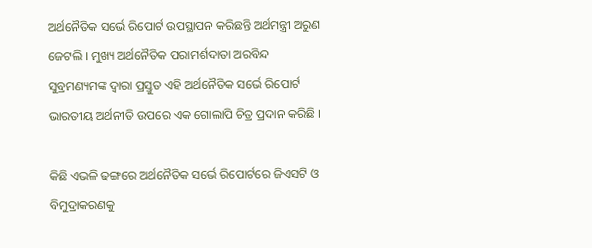ଅର୍ଥନୈତିକ ସର୍ଭେ ରିପୋର୍ଟ ଉପସ୍ଥାପନ କରିଛନ୍ତି ଅର୍ଥମନ୍ତ୍ରୀ ଅରୁଣ ଜେଟଲି । ମୁଖ୍ୟ ଅର୍ଥନୈତିକ ପରାମର୍ଶଦାତା ଅରବିନ୍ଦ ସୁବ୍ରମଣ୍ୟମଙ୍କ ଦ୍ୱାରା ପ୍ରସ୍ତୁତ ଏହି ଅର୍ଥନୈତିକ ସର୍ଭେ ରିପୋର୍ଟ ଭାରତୀୟ ଅର୍ଥନୀତି ଉପରେ ଏକ ଗୋଲାପି ଚିତ୍ର ପ୍ରଦାନ କରିଛି ।

କିଛି ଏଭଳି ଢଙ୍ଗରେ ଅର୍ଥନୈତିକ ସର୍ଭେ ରିପୋର୍ଟରେ ଜିଏସଟି ଓ ବିମୁଦ୍ରାକରଣକୁ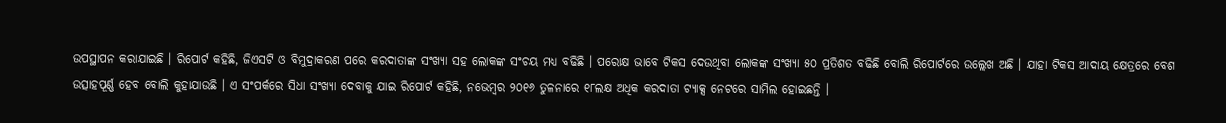ଉପସ୍ଥାପନ କରାଯାଇଛି । ରିପୋର୍ଟ କହିଛି, ଜିଏସଟି ଓ ବିମୁଦ୍ରାକରଣ ପରେ କରଦାତାଙ୍କ ସଂଖ୍ୟା ସହ ଲୋକଙ୍କ ସଂଚୟ ମଧ୍ୟ ବଢିଛି । ପରୋକ୍ଷ ଭାବେ ଟିକସ ଦେଉଥିବା ଲୋକଙ୍କ ସଂଖ୍ୟା ୫୦ ପ୍ରତିଶତ ବଢିଛି ବୋଲି ରିପୋର୍ଟରେ ଉଲ୍ଲେଖ ଅଛି । ଯାହା ଟିକସ ଆଦାୟ କ୍ଷେତ୍ରରେ ବେଶ ଉତ୍ସାହପୂର୍ଣ୍ଣ ହେବ ବୋଲି କୁହାଯାଉଛି । ଏ ସଂପର୍କରେ ସିଧା ସଂଖ୍ୟା ଦେବାକୁ ଯାଇ ରିପୋର୍ଟ କହିଛି, ନଭେମ୍ବର ୨୦୧୬ ତୁଳନାରେ ୧୮ଲକ୍ଷ ଅଧିକ କରଦାତା ଟ୍ୟାକ୍ସ ନେଟରେ ସାମିଲ ହୋଇଛନ୍ତି ।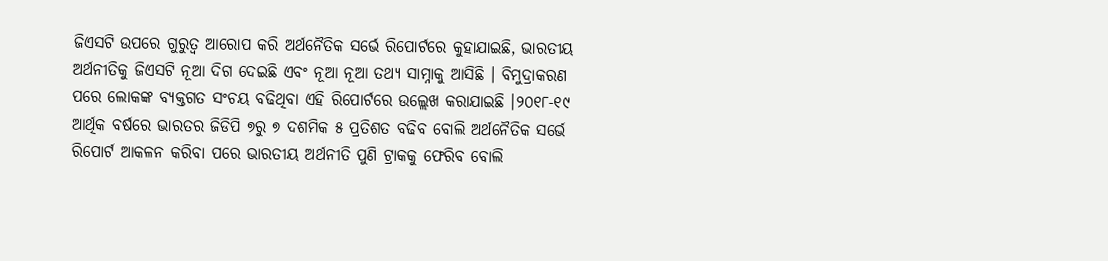ଜିଏସଟି ଉପରେ ଗୁରୁତ୍ୱ ଆରୋପ କରି ଅର୍ଥନୈତିକ ସର୍ଭେ ରିପୋର୍ଟରେ କୁହାଯାଇଛି, ଭାରତୀୟ ଅର୍ଥନୀତିକୁ ଜିଏସଟି ନୂଆ ଦିଗ ଦେଇଛି ଏବଂ ନୂଆ ନୂଆ ତଥ୍ୟ ସାମ୍ନାକୁ ଆସିଛି । ବିମୁଦ୍ରାକରଣ ପରେ ଲୋକଙ୍କ ବ୍ୟକ୍ତଗତ ସଂଚୟ ବଢିଥିବା ଏହି ରିପୋର୍ଟରେ ଉଲ୍ଲେଖ କରାଯାଇଛି ।୨୦୧୮-୧୯ ଆର୍ଥିକ ବର୍ଷରେ ଭାରତର ଜିଡିପି ୭ରୁ ୭ ଦଶମିକ ୫ ପ୍ରତିଶତ ବଢିବ ବୋଲି ଅର୍ଥନୈତିକ ସର୍ଭେ ରିପୋର୍ଟ ଆକଳନ କରିବା ପରେ ଭାରତୀୟ ଅର୍ଥନୀତି ପୁଣି ଟ୍ରାକକୁ ଫେରିବ ବୋଲି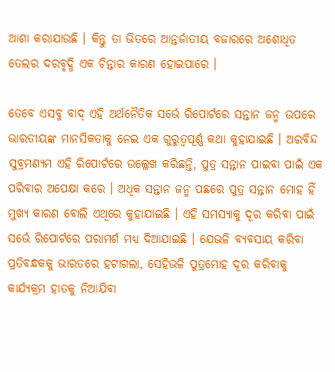ଆଶା କରାଯାଉଛି । କିନ୍ତୁ ତା ଭିତରେ ଆନ୍ତର୍ଜାତୀୟ ବଜାରରେ ଅଶୋଧିତ ତେଲର ଦରବୃଦ୍ଧି ଏକ ଚିନ୍ତାର କାରଣ ହୋଇପାରେ ।

ତେବେ ଏସବୁ ବାଦ୍ ଏହି ଅର୍ଥନୈତିକ ସର୍ଭେ ରିପୋର୍ଟରେ ସନ୍ତାନ ଜନ୍ମ ଉପରେ ଭାରତୀୟଙ୍କ ମାନସିକତାକୁ ନେଇ ଏକ ଗୁରୁତ୍ୱପୂର୍ଣ୍ଣ କଥା କୁହାଯାଇଛି । ଅରବିନ୍ଦ ସୁବ୍ରମଣ୍ୟମ ଏହି ରିପୋର୍ଟରେ ଉଲ୍ଲେଖ କରିଛନ୍ତି, ପୁତ୍ର ସନ୍ତାନ ପାଇବା ପାଇଁ ଏକ ପରିବାର ଅପେକ୍ଷା କରେ । ଅଧିକ ସନ୍ତାନ ଜନ୍ମ ପଛରେ ପୁତ୍ର ସନ୍ତାନ ମୋହ ହିଁ ମୁଖ୍ୟ କାରଣ ବୋଲି ଏଥିରେ କୁହାଯାଇଛି । ଏହି ସମସ୍ୟାକୁ ଦୂର କରିବା ପାଇଁ ସର୍ଭେ ରିପୋର୍ଟରେ ପରାମର୍ଶ ମଧ୍ୟ ଦିଆଯାଇଛି । ଯେଭଳି ବ୍ୟବସାୟ କରିବା ପ୍ରତିବନ୍ଧକକୁ ଭାରତରେ ହଟାଗଲା, ସେହିଭଳି ପୁତ୍ରମୋହ ଦୂର କରିବାକୁ କାର୍ଯ୍ୟକ୍ରମ ହାତକୁ ନିଆଯିବା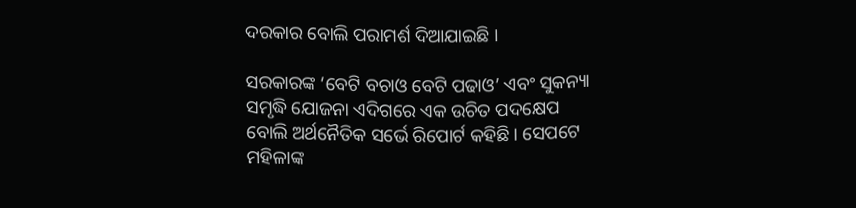ଦରକାର ବୋଲି ପରାମର୍ଶ ଦିଆଯାଇଛି ।

ସରକାରଙ୍କ ‘ବେଟି ବଚାଓ ବେଟି ପଢାଓ’ ଏବଂ ସୁକନ୍ୟା ସମୃଦ୍ଧି ଯୋଜନା ଏଦିଗରେ ଏକ ଉଚିତ ପଦକ୍ଷେପ ବୋଲି ଅର୍ଥନୈତିକ ସର୍ଭେ ରିପୋର୍ଟ କହିଛି । ସେପଟେ ମହିଳାଙ୍କ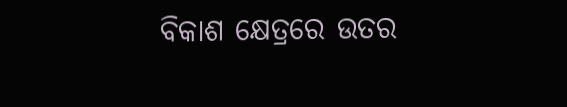ବିକାଶ କ୍ଷେତ୍ରରେ ଉତର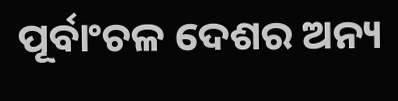ପୂର୍ବାଂଚଳ ଦେଶର ଅନ୍ୟ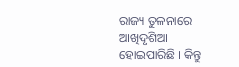ରାଜ୍ୟ ତୁଳନାରେ ଆଖିଦୃଶିଆ ହୋଇପାରିଛି । କିନ୍ତୁ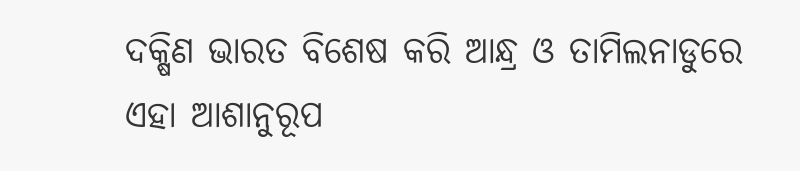ଦକ୍ଷିଣ ଭାରତ ବିଶେଷ କରି ଆନ୍ଧ୍ର ଓ ତାମିଲନାଡୁରେ ଏହା ଆଶାନୁରୂପ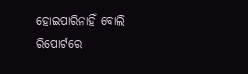ହୋଇପାରିନାହିଁ ବୋଲି ରିପୋର୍ଟରେ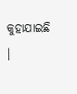କୁହାଯାଇଛି ।